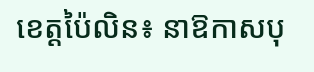ខេត្តប៉ៃលិន៖ នាឱកាសបុ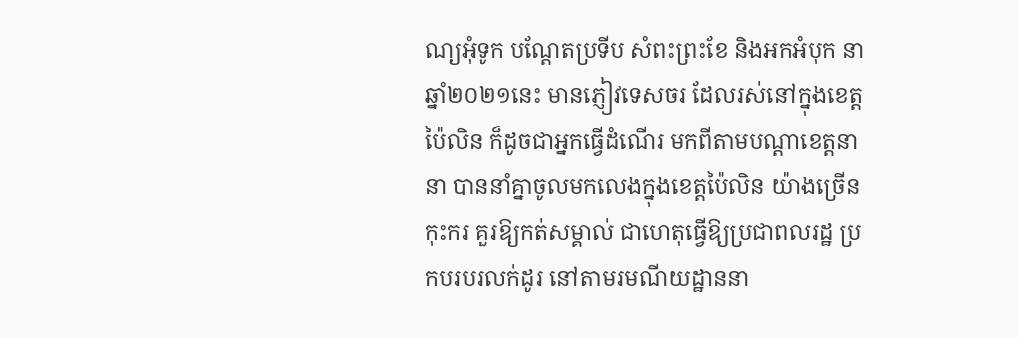ណ្យអុំទូក បណ្តែតប្រទីប សំពះព្រះខែ និងអកអំបុក នាឆ្នាំ២០២១នេះ មានភ្ញៀវទេសចរ ដែលរស់នៅក្នុងខេត្តប៉ៃលិន ក៏ដូចជាអ្នកធ្វើដំណើរ មកពីតាមបណ្តាខេត្តនានា បាននាំគ្នាចូលមកលេងក្នុងខេត្តប៉ៃលិន យ៉ាងច្រើនកុះករ គួរឱ្យកត់សម្គាល់ ជាហេតុធ្វើឱ្យប្រជាពលរដ្ឋ ប្រកបរបរលក់ដូរ នៅតាមរមណីយដ្ឋាននា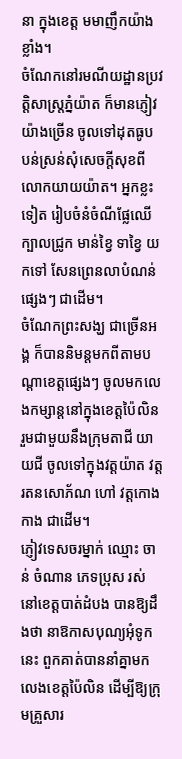នា ក្នុងខេត្ត មមាញឹកយ៉ាងខ្លាំង។
ចំណែកនៅរមណីយដ្ឋានប្រវតិ្តសាស្ត្រភ្នំយ៉ាត ក៏មានភ្ញៀវយ៉ាងច្រើន ចូលទៅដុតធូប បន់ស្រន់សុំសេចក្តីសុខពីលោកយាយយ៉ាត។ អ្នកខ្លះទៀត រៀបចំនំចំណីផ្លែឈើ ក្បាលជ្រូក មាន់ខ្វៃ ទាខ្វៃ យកទៅ សែនព្រេនលាបំណន់ផ្សេងៗ ជាដើម។
ចំណែកព្រះសង្ឃ ជាច្រើនអង្គ ក៏បាននិមន្តមកពីតាមបណ្តាខេត្តផ្សេងៗ ចូលមកលេងកម្សាន្តនៅក្នុងខេត្តប៉ៃលិន រួមជាមួយនឹងក្រុមតាជី យាយជី ចូលទៅក្នុងវត្តយ៉ាត វត្តរតនសោភ័ណ ហៅ វត្តកោងកាង ជាដើម។
ភ្ញៀវទេសចរម្នាក់ ឈ្មោះ ចាន់ ចំណាន ភេទប្រុស រស់នៅខេត្តបាត់ដំបង បានឱ្យដឹងថា នាឱកាសបុណ្យអុំទូកនេះ ពួកគាត់បាននាំគ្នាមកលេងខេត្តប៉ៃលិន ដើម្បីឱ្យក្រុមគ្រួសារ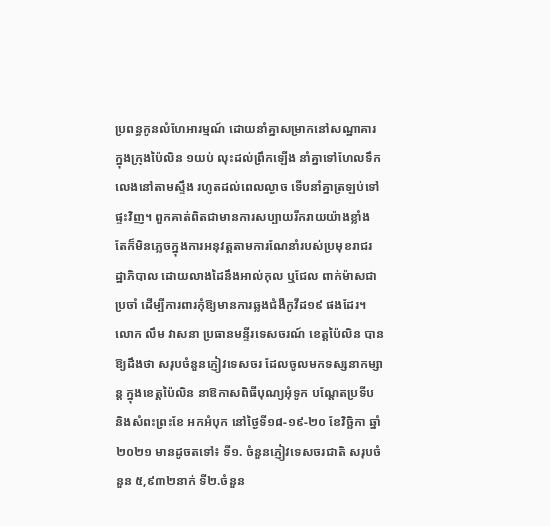ប្រពន្ធកូនលំហែអារម្មណ៍ ដោយនាំគ្នាសម្រាកនៅសណ្ឋាគារ ក្នុងក្រុងប៉ៃលិន ១យប់ លុះដល់ព្រឹកឡើង នាំគ្នាទៅហែលទឹកលេងនៅតាមស្ទឹង រហូតដល់ពេលល្ងាច ទើបនាំគ្នាត្រឡប់ទៅផ្ទះវិញ។ ពួកគាត់ពិតជាមានការសប្បាយរីករាយយ៉ាងខ្លាំង តែក៏មិនភ្លេចក្នុងការអនុវត្តតាមការណែនាំរបស់ប្រមុខរាជរដ្ឋាភិបាល ដោយលាងដៃនឹងអាល់កុល ឬជែល ពាក់ម៉ាសជាប្រចាំ ដើម្បីការពារកុំឱ្យមានការឆ្លងជំងឺកូវីដ១៩ ផងដែរ។
លោក លឹម វាសនា ប្រធានមន្ទីរទេសចរណ៍ ខេត្តប៉ៃលិន បានឱ្យដឹងថា សរុបចំនួនភ្ញៀវទេសចរ ដែលចូលមកទស្សនាកម្សាន្ត ក្នុងខេត្តប៉ៃលិន នាឱកាសពិធីបុណ្យអុំទូក បណ្ដែតប្រទីប និងសំពះព្រះខែ អកអំបុក នៅថ្ងៃទី១៨-១៩-២០ ខែវិច្ឆិកា ឆ្នាំ២០២១ មានដូចតទៅ៖ ទី១. ចំនួនភ្ញៀវទេសចរជាតិ សរុបចំនួន ៥,៩៣២នាក់ ទី២.ចំនួន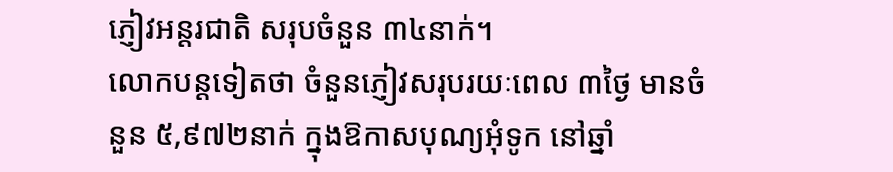ភ្ញៀវអន្តរជាតិ សរុបចំនួន ៣៤នាក់។
លោកបន្តទៀតថា ចំនួនភ្ញៀវសរុបរយៈពេល ៣ថ្ងៃ មានចំនួន ៥,៩៧២នាក់ ក្នុងឱកាសបុណ្យអុំទូក នៅឆ្នាំ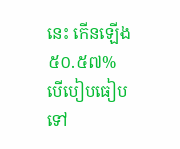នេះ កើនឡើង ៥០.៥៧% បើបៀបធៀបទៅ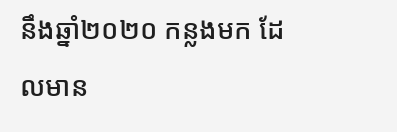នឹងឆ្នាំ២០២០ កន្លងមក ដែលមាន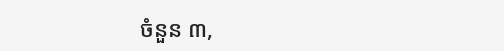ចំនួន ៣,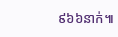៩៦៦នាក់៕